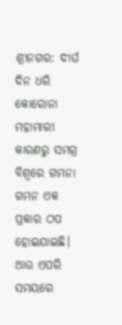ଶ୍ରୀନଗର: ଦୀର୍ଘ ଦିନ ଧରି କୋରୋନା ମହାମାରୀ କାରଣରୁ ସମଗ୍ର ବିଶ୍ବରେ ଗମନା ଗମନ ଏକ ପ୍ରକାର ଠପ ହୋଇଯାଇଛି। ଆଉ ଏପରି ସମୟରେ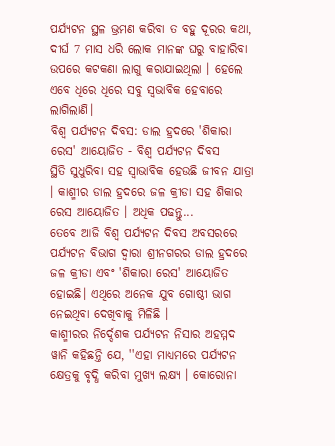ପର୍ଯ୍ୟଟନ ସ୍ଥଳ ଭ୍ରମଣ କରିବା ତ ବହୁ ଦୂରର କଥା, ଦୀର୍ଘ 7 ମାସ ଧରି ଲୋକ ମାନଙ୍କ ଘରୁ ବାହାରିବା ଉପରେ କଟକଣା ଲାଗୁ କରାଯାଇଥିଲା । ହେଲେ ଏବେ ଧିରେ ଧିରେ ସବୁ ସ୍ବଭାବିକ ହେବାରେ ଲାଗିଲାଣି।
ବିଶ୍ବ ପର୍ଯ୍ୟଟନ ଦିବସ: ଡାଲ ହ୍ରଦରେ 'ଶିକାରା ରେସ' ଆୟୋଜିତ - ବିଶ୍ବ ପର୍ଯ୍ୟଟନ ଦିବସ
ସ୍ଥିତି ସୁଧୁରିବା ସହ ସ୍ବାଭାବିକ ହେଉଛି ଜୀବନ ଯାତ୍ରା । କାଶ୍ମୀର ଡାଲ ହ୍ରଦରେ ଜଳ କ୍ରୀଡା ସହ ଶିକାର ରେସ ଆୟୋଜିତ । ଅଧିକ ପଢନ୍ତୁ...
ତେବେ ଆଜି ବିଶ୍ବ ପର୍ଯ୍ୟଟନ ଦିବସ ଅବସରରେ ପର୍ଯ୍ୟଟନ ବିଭାଗ ଦ୍ୱାରା ଶ୍ରୀନଗରର ଡାଲ ହ୍ରଦରେ ଜଳ କ୍ରୀଡା ଏବଂ 'ଶିକାରା ରେସ' ଆୟୋଜିତ ହୋଇଛି। ଏଥିରେ ଅନେକ ଯୁବ ଗୋଷ୍ଠୀ ଭାଗ ନେଇଥିବା ଦେଖିବାକୁ ମିଳିଛି ।
କାଶ୍ମୀରର ନିର୍ଦ୍ଦେଶକ ପର୍ଯ୍ୟଟନ ନିସାର ଅହମ୍ମଦ ୱାନି କହିଛନ୍ତି ଯେ, ''ଏହା ମାଧ୍ୟମରେ ପର୍ଯ୍ୟଟନ କ୍ଷେତ୍ରକୁ ବୃଦ୍ଧି କରିବା ମୁଖ୍ୟ ଲକ୍ଷ୍ୟ । କୋରୋନା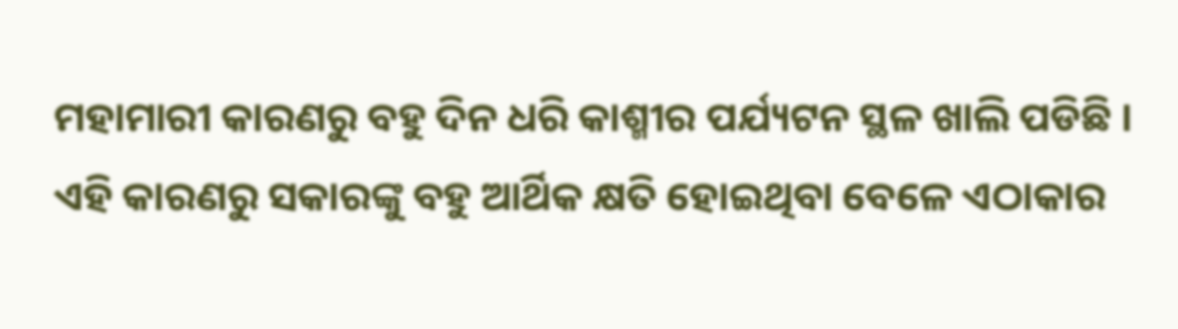ମହାମାରୀ କାରଣରୁ ବହୁ ଦିନ ଧରି କାଶ୍ମୀର ପର୍ଯ୍ୟଟନ ସ୍ଥଳ ଖାଲି ପଡିଛି । ଏହି କାରଣରୁ ସକାରଙ୍କୁ ବହୁ ଆର୍ଥିକ କ୍ଷତି ହୋଇଥିବା ବେଳେ ଏଠାକାର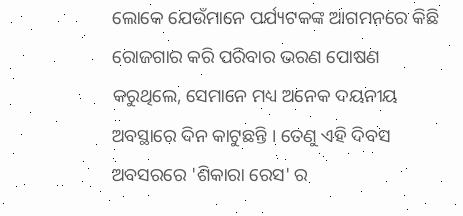ଲୋକେ ଯେଉଁମାନେ ପର୍ଯ୍ୟଟକଙ୍କ ଆଗମନରେ କିଛି ରୋଜଗାର କରି ପରିବାର ଭରଣ ପୋଷଣ କରୁଥିଲେ, ସେମାନେ ମଧ୍ୟ ଅନେକ ଦୟନୀୟ ଅବସ୍ଥାରେ ଦିନ କାଟୁଛନ୍ତି । ତେଣୁ ଏହି ଦିବସ ଅବସରରେ 'ଶିକାରା ରେସ' ର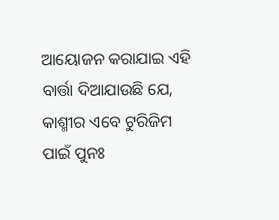ଆୟୋଜନ କରାଯାଇ ଏହି ବାର୍ତ୍ତା ଦିଆଯାଉଛି ଯେ, କାଶ୍ମୀର ଏବେ ଟୁରିଜିମ ପାଇଁ ପୁନଃ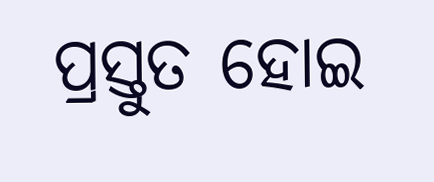ପ୍ରସ୍ତୁତ ହୋଇ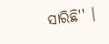ସାରିଛି'' ।